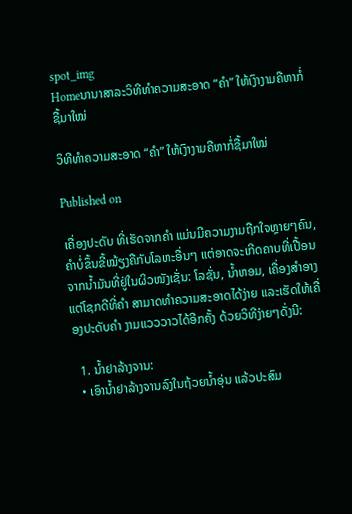spot_img
Homeນານາສາລະວິທີທຳຄວາມສະອາດ “ຄຳ” ໃຫ້ເງົາງາມຄືຫາກໍ່ຊື້ມາໃໝ່

ວິທີທຳຄວາມສະອາດ “ຄຳ” ໃຫ້ເງົາງາມຄືຫາກໍ່ຊື້ມາໃໝ່

Published on

ເຄື່ອງປະດັບ ທີ່ເຮັດຈາກຄຳ ແມ່ນມີຄວາມງາມຖືກໃຈຫຼາຍໆຄົນ, ຄຳບໍ່ຂຶ້ນຂີ້ໝ້ຽງຄືກັບໂລຫະອື່ນໆ ແຕ່ອາດຈະເກີດຄາບທີ່ເປື້ອນ ຈາກນໍ້າມັນທີ່ຢູ່ໃນຜິວໜັງເຊັ່ນ: ໂລຊັ່ນ, ນໍ້າຫອມ, ເຄື່ອງສຳອາງ ແຕ່ໂຊກດີທີ່ຄຳ ສາມາດທຳຄວາມສະອາດໄດ້ງ່າຍ ແລະເຮັດໃຫ້ເຄື່ອງປະດັບຄຳ ງາມແວວວາວໄດ້ອີກຄັ້ງ ດ້ວຍວິທີງ່າຍໆດັ່ງນີ:

  1. ນໍ້າຢາລ້າງຈານ:
  • ເອົານໍ້າຢາລ້າງຈານລົງໃນຖ້ວຍນໍ້າອຸ່ນ ແລ້ວປະສົມ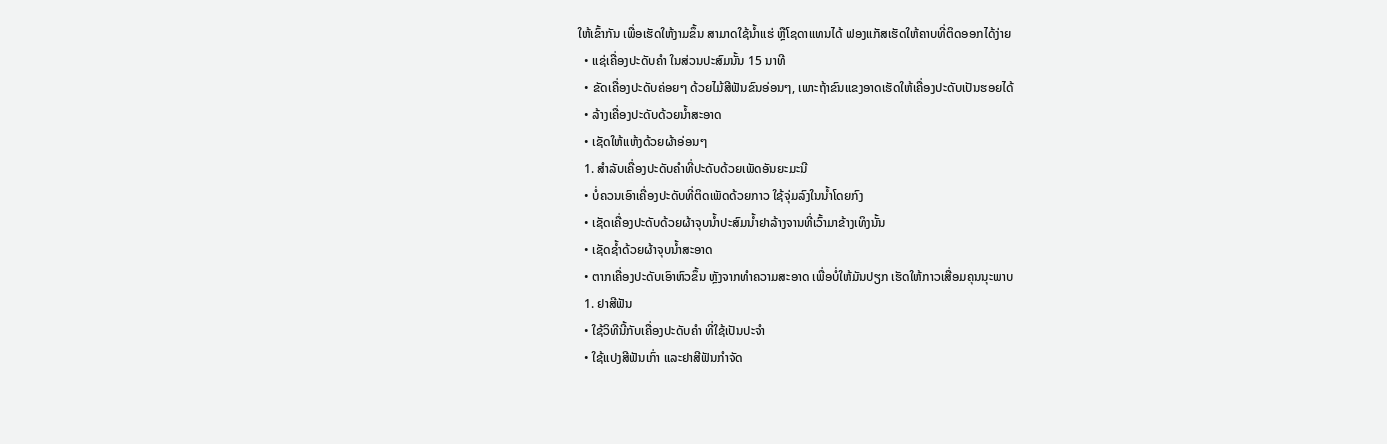ໃຫ້ເຂົ້າກັນ ເພື່ອເຮັດໃຫ້ງາມຂຶ້ນ ສາມາດໃຊ້ນໍ້າແຮ່ ຫຼືໂຊດາແທນໄດ້ ຟອງແກັສເຮັດໃຫ້ຄາບທີ່ຕິດອອກໄດ້ງ່າຍ
  • ແຊ່ເຄື່ອງປະດັບຄຳ ໃນສ່ວນປະສົມນັ້ນ 15 ນາທີ
  • ຂັດເຄື່ອງປະດັບຄ່ອຍໆ ດ້ວຍໄມ້ສີຟັນຂົນອ່ອນໆ, ເພາະຖ້າຂົນແຂງອາດເຮັດໃຫ້ເຄື່ອງປະດັບເປັນຮອຍໄດ້
  • ລ້າງເຄື່ອງປະດັບດ້ວຍນໍ້າສະອາດ
  • ເຊັດໃຫ້ແຫ້ງດ້ວຍຜ້າອ່ອນໆ
  1. ສຳລັບເຄື່ອງປະດັບຄຳທີ່ປະດັບດ້ວຍເພັດອັນຍະມະນີ
  • ບໍ່ຄວນເອົາເຄື່ອງປະດັບທີ່ຕິດເພັດດ້ວຍກາວ ໃຊ້ຈຸ່ມລົງໃນນໍ້າໂດຍກົງ
  • ເຊັດເຄື່ອງປະດັບດ້ວຍຜ້າຈຸບນໍ້າປະສົມນໍ້າຢາລ້າງຈານທີ່ເວົ້າມາຂ້າງເທິງນັ້ນ
  • ເຊັດຊໍ້າດ້ວຍຜ້າຈຸບນໍ້າສະອາດ
  • ຕາກເຄື່ອງປະດັບເອົາຫົວຂຶ້ນ ຫຼັງຈາກທຳຄວາມສະອາດ ເພື່ອບໍ່ໃຫ້ມັນປຽກ ເຮັດໃຫ້ກາວເສື່ອມຄຸນນຸະພາບ
  1. ຢາສີຟັນ
  • ໃຊ້ວິທີນີ້ກັບເຄື່ອງປະດັບຄຳ ທີ່ໃຊ້ເປັນປະຈຳ
  • ໃຊ້ແປງສີຟັນເກົ່າ ແລະຢາສີຟັນກຳຈັດ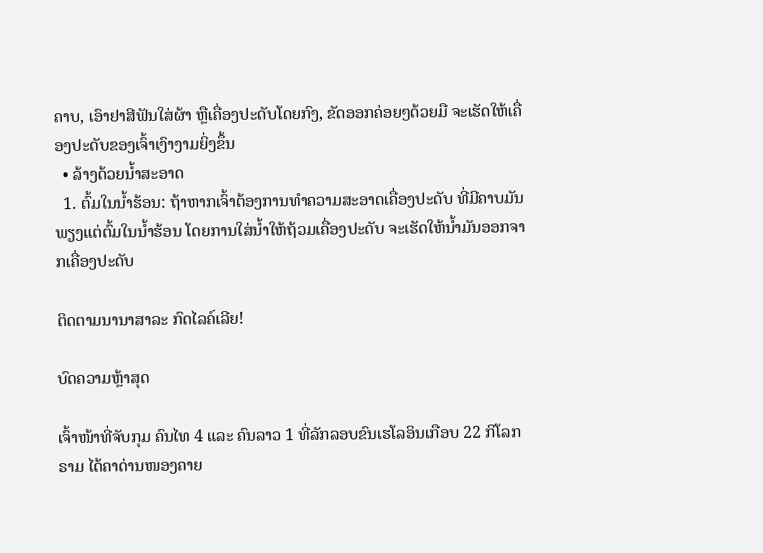ຄາບ, ເອົາຢາສີຟັນໃສ່ຜ້າ ຫຼືເຄື່ອງປະດັບໂດຍກົງ, ຂັດອອກຄ່ອຍໆດ້ວຍມື ຈະເຮັດໃຫ້ເຄື່ອງປະດັບຂອງເຈົ້າເງົາງາມຍິ່ງຂຶ້ນ
  • ລ້າງດ້ວຍນໍ້າສະອາດ
  1. ຕົ້ມໃນນໍ້າຮ້ອນ: ຖ້າຫາກເຈົ້າຕ້ອງການທຳຄວາມສະອາດເຄື່ອງປະດັບ ທີ່ມີຄາບມັນ ພຽງແຕ່ຕົ້ມໃນນໍ້າຮ້ອນ ໂດຍການໃສ່ນໍ້າໃຫ້ຖ້ວມເຄື່ອງປະດັບ ຈະເຮັດໃຫ້ນໍ້າມັນອອກຈາກເຄື່ອງປະດັບ

ຕິດຕາມນານາສາລະ ກົດໄລຄ໌ເລີຍ!

ບົດຄວາມຫຼ້າສຸດ

ເຈົ້າໜ້າທີ່ຈັບກຸມ ຄົນໄທ 4 ແລະ ຄົນລາວ 1 ທີ່ລັກລອບຂົນເຮໂລອິນເກືອບ 22 ກິໂລກຣາມ ໄດ້ຄາດ່ານໜອງຄາຍ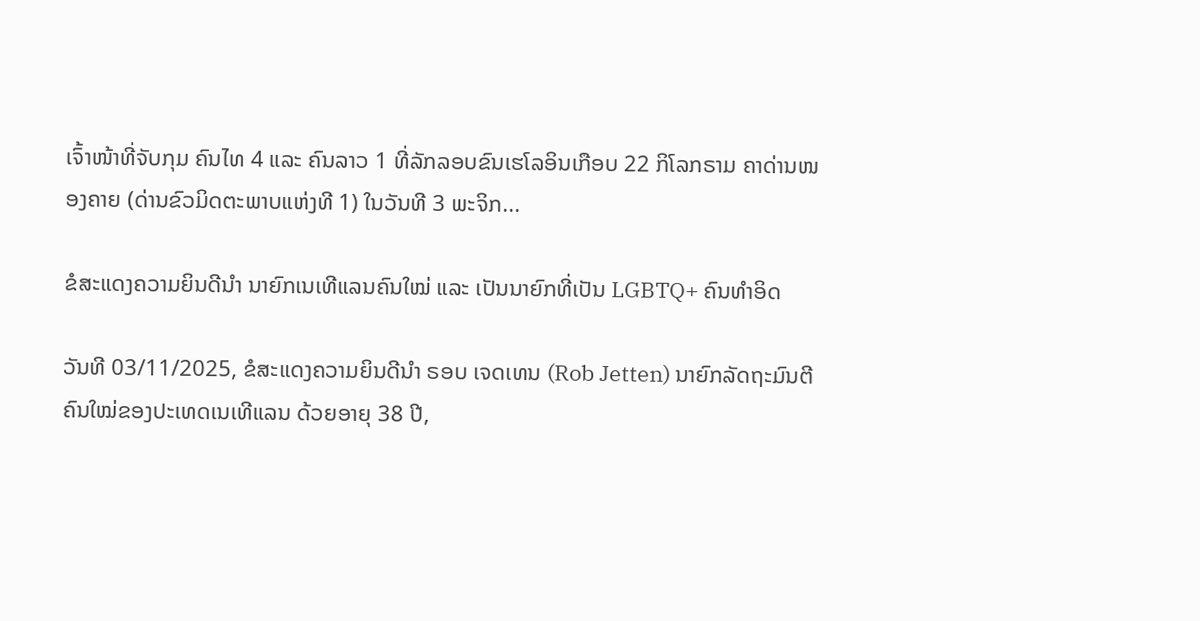ເຈົ້າໜ້າທີ່ຈັບກຸມ ຄົນໄທ 4 ແລະ ຄົນລາວ 1 ທີ່ລັກລອບຂົນເຮໂລອິນເກືອບ 22 ກິໂລກຣາມ ຄາດ່ານໜອງຄາຍ (ດ່ານຂົວມິດຕະພາບແຫ່ງທີ 1) ໃນວັນທີ 3 ພະຈິກ...

ຂໍສະແດງຄວາມຍິນດີນຳ ນາຍົກເນເທີແລນຄົນໃໝ່ ແລະ ເປັນນາຍົກທີ່ເປັນ LGBTQ+ ຄົນທຳອິດ

ວັນທີ 03/11/2025, ຂໍສະແດງຄວາມຍິນດີນຳ ຣອບ ເຈດເທນ (Rob Jetten) ນາຍົກລັດຖະມົນຕີຄົນໃໝ່ຂອງປະເທດເນເທີແລນ ດ້ວຍອາຍຸ 38 ປີ,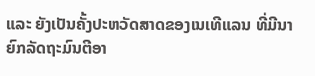ແລະ ຍັງເປັນຄັ້ງປະຫວັດສາດຂອງເນເທີແລນ ທີ່ມີນາຍົກລັດຖະມົນຕີອາ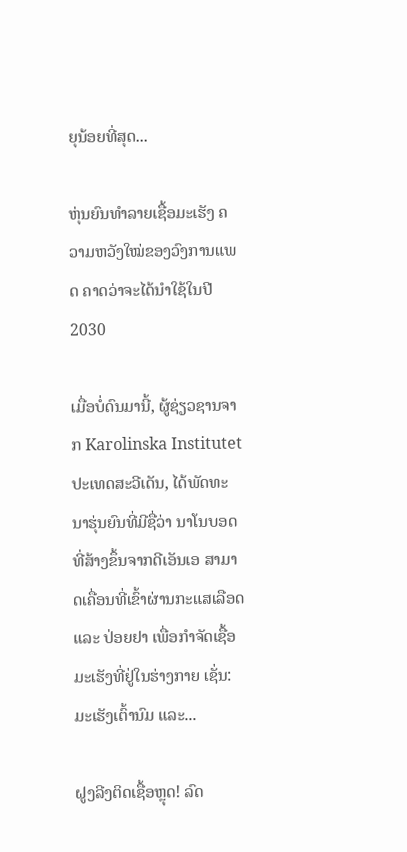ຍຸນ້ອຍທີ່ສຸດ...

ຫຸ່ນຍົນທຳລາຍເຊື້ອມະເຮັງ ຄວາມຫວັງໃໝ່ຂອງວົງການແພດ ຄາດວ່າຈະໄດ້ນໍາໃຊ້ໃນປີ 2030

ເມື່ອບໍ່ດົນມານີ້, ຜູ້ຊ່ຽວຊານຈາກ Karolinska Institutet ປະເທດສະວີເດັນ, ໄດ້ພັດທະນາຮຸ່ນຍົນທີ່ມີຊື່ວ່າ ນາໂນບອດທີ່ສ້າງຂຶ້ນຈາກດີເອັນເອ ສາມາດເຄື່ອນທີ່ເຂົ້າຜ່ານກະແສເລືອດ ແລະ ປ່ອຍຢາ ເພື່ອກຳຈັດເຊື້ອມະເຮັງທີ່ຢູ່ໃນຮ່າງກາຍ ເຊັ່ນ: ມະເຮັງເຕົ້ານົມ ແລະ...

ຝູງລີງຕິດເຊື້ອຫຼຸດ! ລົດ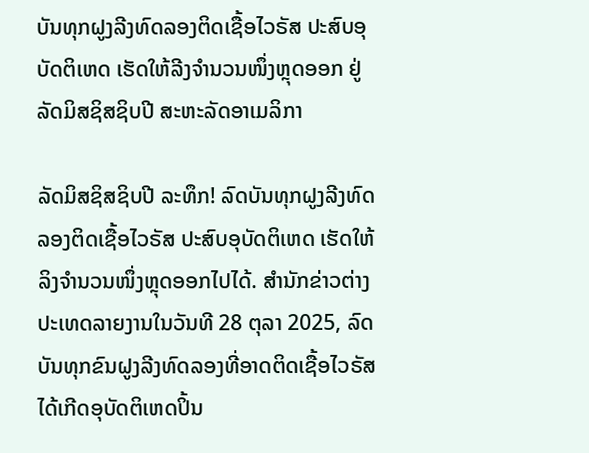ບັນທຸກຝູງລີງທົດລອງຕິດເຊື້ອໄວຣັສ ປະສົບອຸບັດຕິເຫດ ເຮັດໃຫ້ລີງຈຳນວນໜຶ່ງຫຼຸດອອກ ຢູ່ລັດມິສຊິສຊິບປີ ສະຫະລັດອາເມລິກາ

ລັດມິສຊິສຊິບປີ ລະທຶກ! ລົດບັນທຸກຝູງລີງທົດລອງຕິດເຊື້ອໄວຣັສ ປະສົບອຸບັດຕິເຫດ ເຮັດໃຫ້ລິງຈຳນວນໜຶ່ງຫຼຸດອອກໄປໄດ້. ສຳນັກຂ່າວຕ່າງປະເທດລາຍງານໃນວັນທີ 28 ຕຸລາ 2025, ລົດບັນທຸກຂົນຝູງລີງທົດລອງທີ່ອາດຕິດເຊື້ອໄວຣັສ ໄດ້ເກີດອຸບັດຕິເຫດປິ້ນ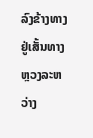ລົງຂ້າງທາງ ຢູ່ເສັ້ນທາງຫຼວງລະຫວ່າງ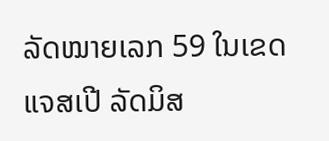ລັດໝາຍເລກ 59 ໃນເຂດແຈສເປີ ລັດມິສ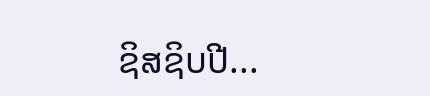ຊິສຊິບປີ...